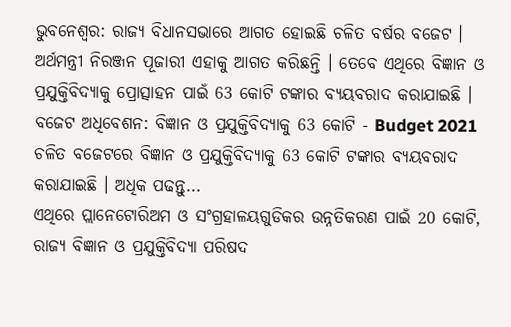ଭୁବନେଶ୍ବର: ରାଜ୍ୟ ବିଧାନସଭାରେ ଆଗତ ହୋଇଛି ଚଳିତ ବର୍ଷର ବଜେଟ । ଅର୍ଥମନ୍ତ୍ରୀ ନିରଞ୍ଜନ ପୂଜାରୀ ଏହାକୁ ଆଗତ କରିଛନ୍ତି । ତେବେ ଏଥିରେ ବିଜ୍ଞାନ ଓ ପ୍ରଯୁକ୍ତିବିଦ୍ୟାକୁ ପ୍ରୋତ୍ସାହନ ପାଇଁ 63 କୋଟି ଟଙ୍କାର ବ୍ୟୟବରାଦ କରାଯାଇଛି ।
ବଜେଟ ଅଧିବେଶନ: ବିଜ୍ଞାନ ଓ ପ୍ରଯୁକ୍ତିବିଦ୍ୟାକୁ 63 କୋଟି - Budget 2021
ଚଳିତ ବଜେଟରେ ବିଜ୍ଞାନ ଓ ପ୍ରଯୁକ୍ତିବିଦ୍ୟାକୁ 63 କୋଟି ଟଙ୍କାର ବ୍ୟୟବରାଦ କରାଯାଇଛି । ଅଧିକ ପଢନ୍ତୁ...
ଏଥିରେ ପ୍ଲାନେଟୋରିଅମ ଓ ସଂଗ୍ରହାଳୟଗୁଡିକର ଉନ୍ନତିକରଣ ପାଇଁ 20 କୋଟି, ରାଜ୍ୟ ବିଜ୍ଞାନ ଓ ପ୍ରଯୁକ୍ତିବିଦ୍ୟା ପରିଷଦ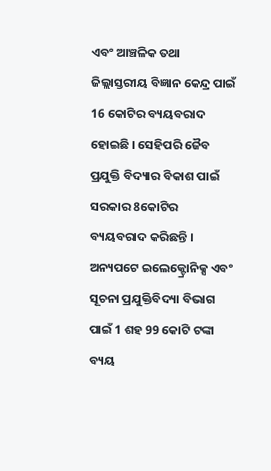ଏବଂ ଆଞ୍ଚଳିକ ତଥା ଜିଲ୍ଲାସ୍ତରୀୟ ବିଜ୍ଞାନ କେନ୍ଦ୍ର ପାଇଁ 16 କୋଟିର ବ୍ୟୟବରାଦ ହୋଇଛି । ସେହିପରି ଜୈବ ପ୍ରଯୁକ୍ତି ବିଦ୍ୟାର ବିକାଶ ପାଇଁ ସରକାର 8କୋଟିର ବ୍ୟୟବରାଦ କରିଛନ୍ତି ।
ଅନ୍ୟପଟେ ଇଲେକ୍ଟ୍ରୋନିକ୍ସ ଏବଂ ସୂଚନା ପ୍ରଯୁକ୍ତିବିଦ୍ୟା ବିଭାଗ ପାଇଁ 1 ଶହ 99 କୋଟି ଟଙ୍କା ବ୍ୟୟ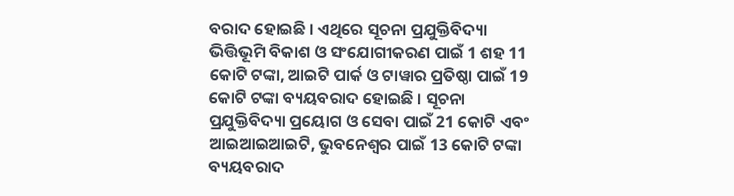ବରାଦ ହୋଇଛି । ଏଥିରେ ସୂଚନା ପ୍ରଯୁକ୍ତିବିଦ୍ୟା ଭିତ୍ତିଭୂମି ବିକାଶ ଓ ସଂଯୋଗୀକରଣ ପାଇଁ 1 ଶହ 11 କୋଟି ଟଙ୍କା, ଆଇଟି ପାର୍କ ଓ ଟାୱାର ପ୍ରତିଷ୍ଠା ପାଇଁ 19 କୋଟି ଟଙ୍କା ବ୍ୟୟବରାଦ ହୋଇଛି । ସୂଚନା ପ୍ରଯୁକ୍ତିବିଦ୍ୟା ପ୍ରୟୋଗ ଓ ସେବା ପାଇଁ 21 କୋଟି ଏବଂ ଆଇଆଇଆଇଟି, ଭୁବନେଶ୍ବର ପାଇଁ 13 କୋଟି ଟଙ୍କା ବ୍ୟୟବରାଦ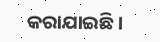କରାଯାଇଛି ।